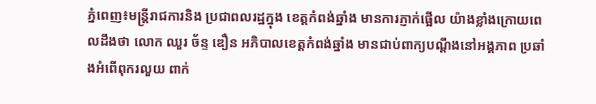ភ្នំពេញ៖មន្ត្រីរាជការនិង ប្រជាពលរដ្ឋក្នុង ខេត្តកំពង់ឆ្នាំង មានការភ្ញាក់ផ្អើល យ៉ាងខ្លាំងក្រោយពេលដឹងថា លោក ឈួរ ច័ន្ទ ឌឿន អភិបាលខេត្តកំពង់ឆ្នាំង មានជាប់ពាក្យបណ្ដឹងនៅអង្គភាព ប្រឆាំងអំពើពុករលួយ ពាក់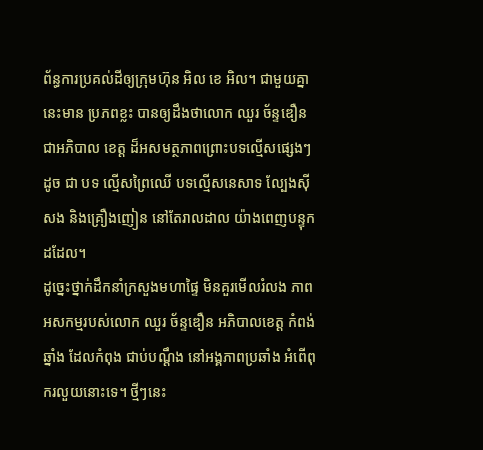ព័ន្ធការប្រគល់ដីឲ្យក្រុមហ៊ុន អិល ខេ អិល។ ជាមួយគ្នានេះមាន ប្រភពខ្លះ បានឲ្យដឹងថាលោក ឈួរ ច័ន្ទឌឿន ជាអភិបាល ខេត្ត ដ៏អសមត្ថភាពព្រោះបទល្មើសផ្សេងៗ ដូច ជា បទ ល្មើសព្រៃឈើ បទល្មើសនេសាទ ល្បែងស៊ីសង និងគ្រឿងញៀន នៅតែរាលដាល យ៉ាងពេញបន្ទុកដដែល។
ដូច្នេះថ្នាក់ដឹកនាំក្រសួងមហាផ្ទៃ មិនគួរមើលរំលង ភាពអសកម្មរបស់លោក ឈួរ ច័ន្ទឌឿន អភិបាលខេត្ត កំពង់ឆ្នាំង ដែលកំពុង ជាប់បណ្ដឹង នៅអង្គភាពប្រឆាំង អំពើពុករលួយនោះទេ។ ថ្មីៗនេះ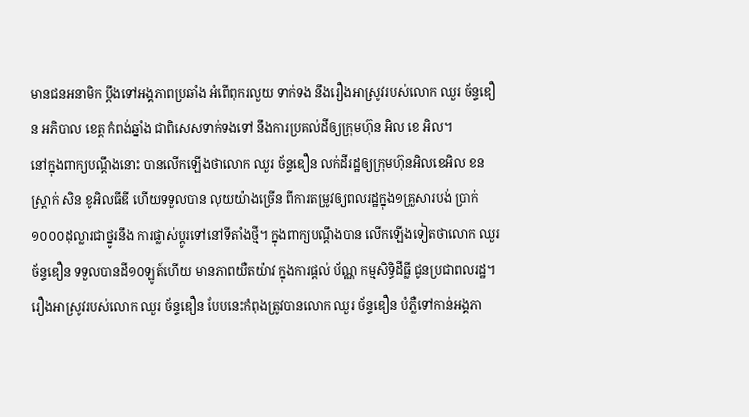មានជនអនាមិក ប្ដឹងទៅអង្គភាពប្រឆាំង អំពើពុករលួយ ទាក់ទង នឹងរឿងអាស្រូវរបស់លោក ឈួរ ច័ន្ទឌឿន អភិបាល ខេត្ត កំពង់ឆ្នាំង ជាពិសេសទាក់ទងទៅ នឹងការប្រគល់ដីឲ្យក្រុមហ៊ុន អិល ខេ អិល។
នៅក្នុងពាក្យបណ្ដឹងនោះ បានលើកឡើងថាលោក ឈួរ ច័ន្ទឌឿន លក់ដីរដ្ឋឲ្យក្រុមហ៊ុនអិលខេអិល ខនស្ត្រាក់ សិន ខូអិលធីឌី ហើយទទួលបាន លុយយ៉ាងច្រើន ពីការតម្រូវឲ្យពលរដ្ឋក្នុង១គ្រួសារបង់ ប្រាក់១០០០ដុល្លារជាថ្នូរនឹង ការផ្លាស់ប្ដូរទៅនៅទីតាំងថ្មី។ ក្នុងពាក្យបណ្ដឹងបាន លើកឡើងទៀតថាលោក ឈួរ ច័ន្ទឌឿន ទទួលបានដី១០ឡូត៍ហើយ មានភាពយឺតយ៉ាវ ក្នុងការផ្ដល់ ប័ណ្ណ កម្មសិទ្ធិដីធ្លី ជូនប្រជាពលរដ្ឋ។
រឿងអាស្រូវរបស់លោក ឈួរ ច័ន្ទឌឿន បែបនេះកំពុងត្រូវបានលោក ឈួរ ច័ន្ទឌឿន បំភ្លឺទៅកាន់អង្គភា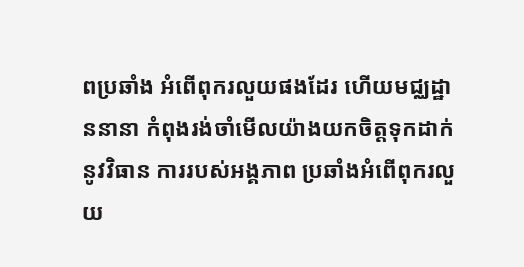ពប្រឆាំង អំពើពុករលួយផងដែរ ហើយមជ្ឈដ្ឋាននានា កំពុងរង់ចាំមើលយ៉ាងយកចិត្តទុកដាក់នូវវិធាន ការរបស់អង្គភាព ប្រឆាំងអំពើពុករលួយ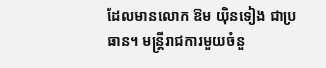ដែលមានលោក ឱម យ៉ិនទៀង ជាប្រធាន។ មន្ត្រីរាជការមួយចំនួ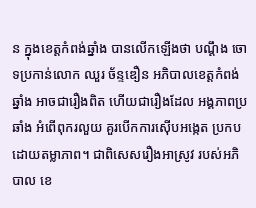ន ក្នុងខេត្តកំពង់ឆ្នាំង បានលើកឡើងថា បណ្ដឹង ចោទប្រកាន់លោក ឈួរ ច័ន្ទឌឿន អភិបាលខេត្តកំពង់ ឆ្នាំង អាចជារឿងពិត ហើយជារឿងដែល អង្គភាពប្រឆាំង អំពើពុករលួយ គួរបើកការស៊ើបអង្កេត ប្រកបដោយតម្លាភាព។ ជាពិសេសរឿងអាស្រូវ របស់អភិបាល ខេ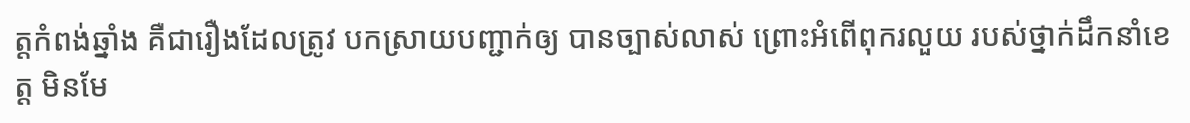ត្តកំពង់ឆ្នាំង គឺជារឿងដែលត្រូវ បកស្រាយបញ្ជាក់ឲ្យ បានច្បាស់លាស់ ព្រោះអំពើពុករលួយ របស់ថ្នាក់ដឹកនាំខេត្ត មិនមែ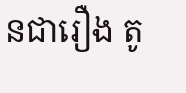នជារឿង តូ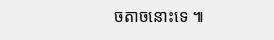ចតាចនោះទេ ៕